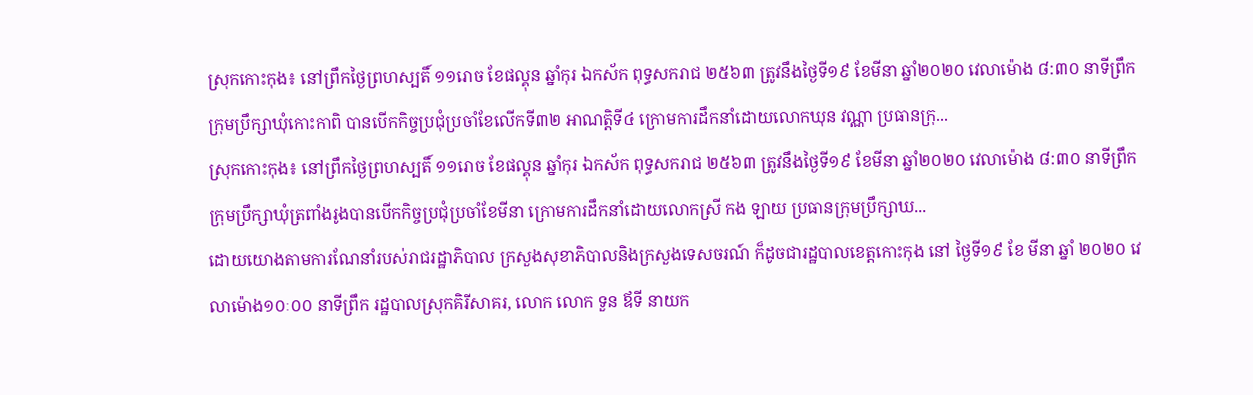ស្រុកកោះកុង៖ នៅព្រឹកថ្ងៃព្រហស្បតិ៍ ១១រោច ខែផល្គុន ឆ្នាំកុរ ឯកស័ក ពុទ្ធសករាជ ២៥៦៣ ត្រូវនឹងថ្ងៃទី១៩ ខែមីនា ឆ្នាំ២០២០ វេលាម៉ោង ៨:៣០ នាទីព្រឹក ក្រុមប្រឹក្សាឃុំកោះកាពិ បានបើកកិច្ចប្រជុំប្រចាំខែលើកទី៣២ អាណត្តិទី៤ ក្រោមការដឹកនាំដោយលោកឃុន វណ្ណា ប្រធានក្រុ...
ស្រុកកោះកុង៖ នៅព្រឹកថ្ងៃព្រហស្បតិ៍ ១១រោច ខែផល្គុន ឆ្នាំកុរ ឯកស័ក ពុទ្ធសករាជ ២៥៦៣ ត្រូវនឹងថ្ងៃទី១៩ ខែមីនា ឆ្នាំ២០២០ វេលាម៉ោង ៨:៣០ នាទីព្រឹក ក្រុមប្រឹក្សាឃុំត្រពាំងរូងបានបើកកិច្ចប្រជុំប្រចាំខែមីនា ក្រោមការដឹកនាំដោយលោកស្រី កង ឡាយ ប្រធានក្រុមប្រឹក្សាឃ...
ដោយយោងតាមការណែនាំរបស់រាជរដ្ឋាភិបាល ក្រសួងសុខាភិបាលនិងក្រសួងទេសចរណ៍ ក៏ដូចជារដ្ឋបាលខេត្តកោះកុង នៅ ថ្ងៃទី១៩ ខែ មីនា ឆ្នាំ ២០២០ វេលាម៉ោង១០ៈ០០ នាទីព្រឹក រដ្ឋបាលស្រុកគិរីសាគរ, លោក លោក ទួន ឪទី នាយក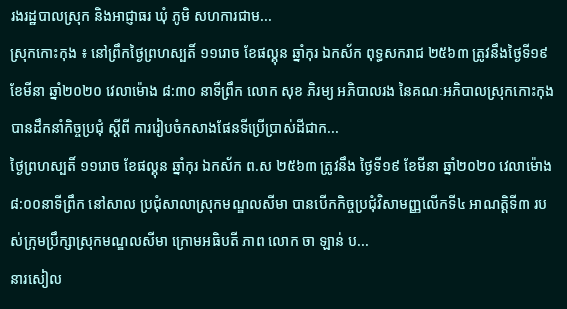រងរដ្ឋបាលស្រុក និងអាជ្ញាធរ ឃុំ ភូមិ សហការជាម...
ស្រុកកោះកុង ៖ នៅព្រឹកថ្ងៃព្រហស្បតិ៍ ១១រោច ខែផល្គុន ឆ្នាំកុរ ឯកស័ក ពុទ្ធសករាជ ២៥៦៣ ត្រូវនឹងថ្ងៃទី១៩ ខែមីនា ឆ្នាំ២០២០ វេលាម៉ោង ៨:៣០ នាទីព្រឹក លោក សុខ ភិរម្យ អភិបាលរង នៃគណៈអភិបាលស្រុកកោះកុង បានដឹកនាំកិច្ចប្រជុំ ស្តីពី ការរៀបចំកសាងផែនទីប្រើប្រាស់ដីជាក...
ថ្ងៃព្រហស្បតិ៍ ១១រោច ខែផល្គុន ឆ្នាំកុរ ឯកស័ក ព.ស ២៥៦៣ ត្រូវនឹង ថ្ងៃទី១៩ ខែមីនា ឆ្នាំ២០២០ វេលាម៉ោង ៨:០០នាទីព្រឹក នៅសាល ប្រជុំសាលាស្រុកមណ្ឌលសីមា បានបើកកិច្ចប្រជុំវិសាមញ្ញលើកទី៤ អាណត្តិទី៣ របស់ក្រុមប្រឹក្សាស្រុកមណ្ឌលសីមា ក្រោមអធិបតី ភាព លោក ចា ឡាន់ ប...
នារសៀល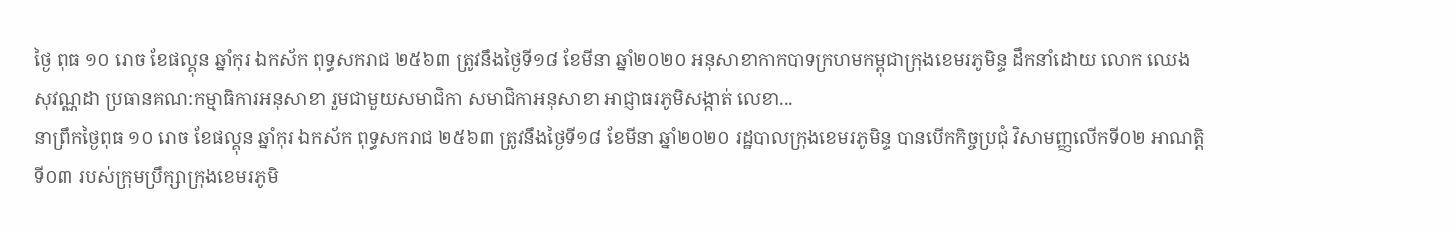ថ្ងៃ ពុធ ១០ រោច ខែផល្គុន ឆ្នាំកុរ ឯកស័ក ពុទ្ធសករាជ ២៥៦៣ ត្រូវនឹងថ្ងៃទី១៨ ខែមីនា ឆ្នាំ២០២០ អនុសាខាកាកបាទក្រហមកម្ពុជាក្រុងខេមរភូមិន្ទ ដឹកនាំដោយ លោក ឈេង សុវណ្ណដា ប្រធានគណ:កម្មាធិការអនុសាខា រួមជាមួយសមាជិកា សមាជិកាអនុសាខា អាជ្ញាធរភូមិសង្កាត់ លេខា...
នាព្រឹកថ្ងៃពុធ ១០ រោច ខែផល្គុន ឆ្នាំកុរ ឯកស័ក ពុទ្ធសករាជ ២៥៦៣ ត្រូវនឹងថ្ងៃទី១៨ ខែមីនា ឆ្នាំ២០២០ រដ្ឋបាលក្រុងខេមរភូមិន្ទ បានបើកកិច្ចប្រជុំ វិសាមញ្ញលើកទី០២ អាណត្តិទី០៣ របស់ក្រុមប្រឹក្សាក្រុងខេមរភូមិ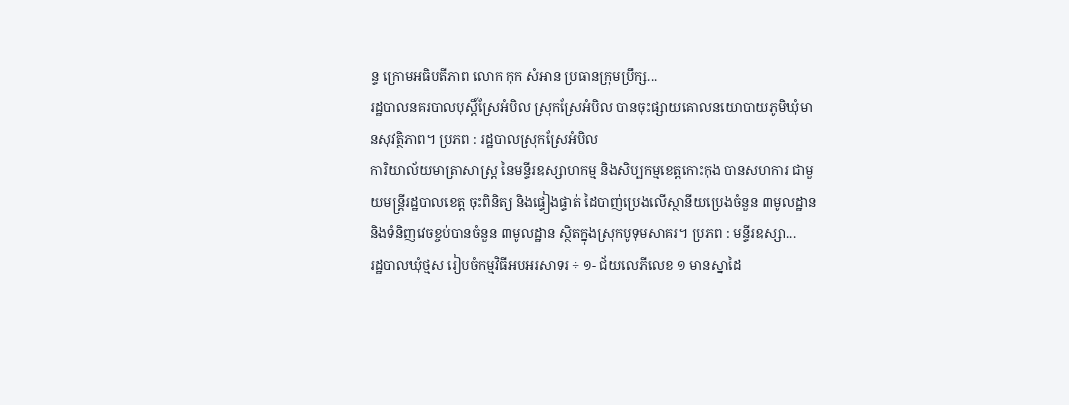ន្ទ ក្រោមអធិបតីភាព លោក កុក សំអាន ប្រធានក្រុមប្រឹក្ស...
រដ្ឋបាលនគរបាលបុស្ដិ៍ស្រែអំបិល ស្រុកស្រែអំបិល បានចុះផ្សាយគោលនយោបាយភូមិឃុំមានសុវត្ថិភាព។ ប្រភព : រដ្ឋបាលស្រុកស្រែអំបិល
ការិយាល័យមាត្រាសាស្រ្ត នៃមន្ទីរឧស្សាហកម្ម និងសិប្បកម្មខេត្តកោះកុង បានសហការ ជាមួយមន្រ្តីរដ្ឋបាលខេត្ត ចុះពិនិត្យ និងផ្ទៀងផ្ទាត់ ដៃបាញ់ប្រេងលើស្ថានីយប្រេងចំនួន ៣មូលដ្ឋាន និងទំនិញវេចខ្ចប់បានចំនួន ៣មូលដ្ឋាន ស្ថិតក្នុងស្រុកបូទុមសាគរ។ ប្រភព : មន្ទីរឧស្សា...
រដ្ឋបាលឃុំថ្មស រៀបចំកម្មវិធីអបអរសាទរ ÷ ១- ជ័យលេភីលេខ ១ មានស្នាដៃ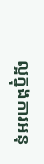ល្អក្នុងការអនុ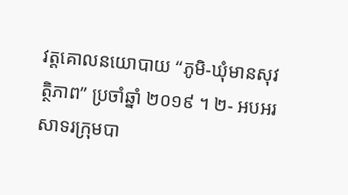វត្តគោលនយោបាយ “ភូមិ-ឃុំមានសុវត្ថិភាព” ប្រចាំឆ្នាំ ២០១៩ ។ ២- អបអរសាទរក្រុមបា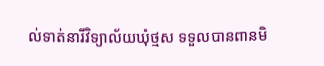ល់ទាត់នារីវិទ្យាល័យឃុំថ្មស ទទួលបានពានមិ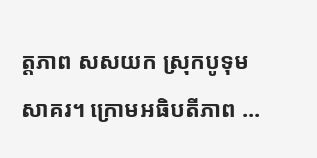ត្តភាព សសយក ស្រុកបូទុមសាគរ។ ក្រោមអធិបតីភាព ...